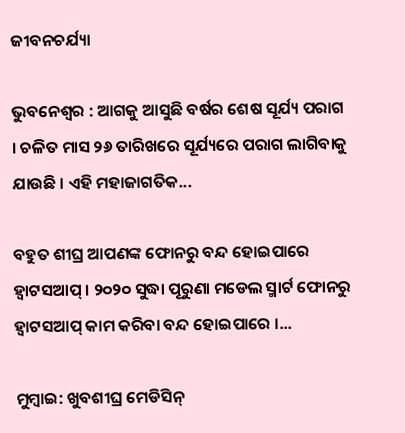ଜୀବନଚର୍ଯ୍ୟା

ଭୁବନେଶ୍ୱର : ଆଗକୁ ଆସୁଛି ବର୍ଷର ଶେଷ ସୂର୍ଯ୍ୟ ପରାଗ । ଚଳିତ ମାସ ୨୬ ତାରିଖରେ ସୂର୍ଯ୍ୟରେ ପରାଗ ଲାଗିବାକୁ ଯାଉଛି । ଏହି ମହାଜାଗତିକ...

ବହୁତ ଶୀଘ୍ର ଆପଣଙ୍କ ଫୋନରୁ ବନ୍ଦ ହୋଇପାରେ ହ୍ୱାଟସଆପ୍ । ୨୦୨୦ ସୁଦ୍ଧା ପୂରୁଣା ମଡେଲ ସ୍ମାର୍ଟ ଫୋନରୁ ହ୍ୱାଟସଆପ୍ କାମ କରିବା ବନ୍ଦ ହୋଇପାରେ ।...

ମୁମ୍ବାଇ: ଖୁବଶୀଘ୍ର ମେଡିସିନ୍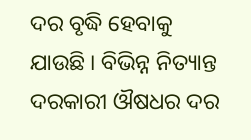ଦର ବୃଦ୍ଧି ହେବାକୁ ଯାଉଛି । ବିଭିନ୍ନ ନିତ୍ୟାନ୍ତ ଦରକାରୀ ଔଷଧର ଦର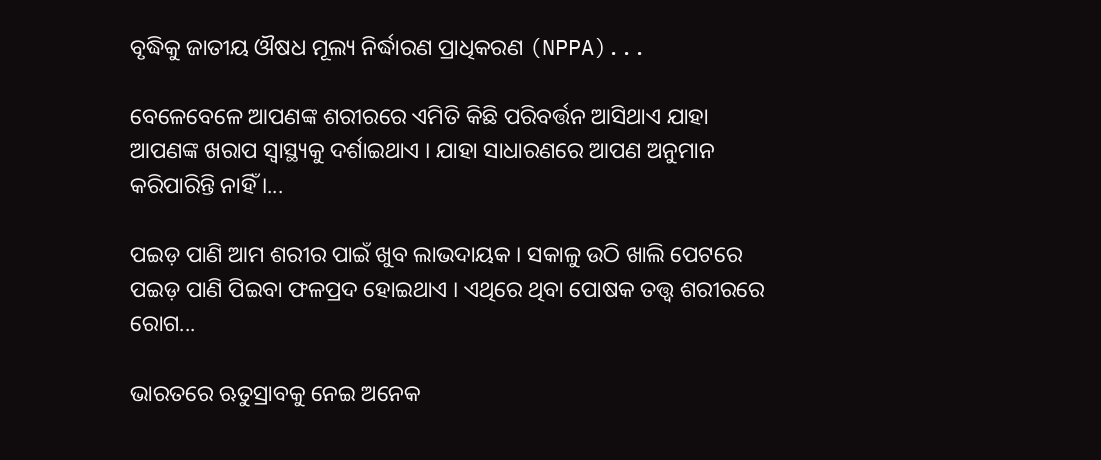ବୃଦ୍ଧିକୁ ଜାତୀୟ ଔଷଧ ମୂଲ୍ୟ ନିର୍ଦ୍ଧାରଣ ପ୍ରାଧିକରଣ (NPPA)...

ବେଳେବେଳେ ଆପଣଙ୍କ ଶରୀରରେ ଏମିତି କିଛି ପରିବର୍ତ୍ତନ ଆସିଥାଏ ଯାହା ଆପଣଙ୍କ ଖରାପ ସ୍ୱାସ୍ଥ୍ୟକୁ ଦର୍ଶାଇଥାଏ । ଯାହା ସାଧାରଣରେ ଆପଣ ଅନୁମାନ କରିପାରିନ୍ତି ନାହିଁ ।...

ପଇଡ଼ ପାଣି ଆମ ଶରୀର ପାଇଁ ଖୁବ ଲାଭଦାୟକ । ସକାଳୁ ଉଠି ଖାଲି ପେଟରେ ପଇଡ଼ ପାଣି ପିଇବା ଫଳପ୍ରଦ ହୋଇଥାଏ । ଏଥିରେ ଥିବା ପୋଷକ ତତ୍ତ୍ୱ ଶରୀରରେ ରୋଗ...

ଭାରତରେ ଋତୁସ୍ରାବକୁ ନେଇ ଅନେକ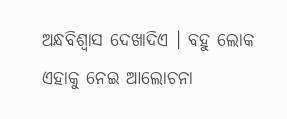ଅନ୍ଧବିଶ୍ୱାସ ଦେଖାଦିଏ । ବହୁ ଲୋକ ଏହାକୁ ନେଇ ଆଲୋଚନା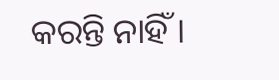କରନ୍ତି ନାହିଁ ।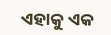ଏହାକୁ ଏକ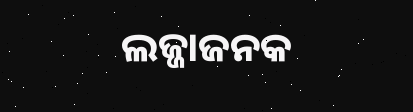ଲଜ୍ଜାଜନକ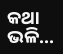କଥା ଭଳି...